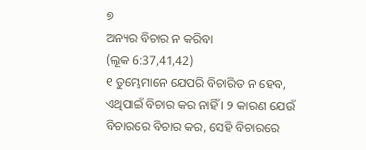୭
ଅନ୍ୟର ବିଚାର ନ କରିବା
(ଲୂକ 6:37,41,42)
୧ ତୁମ୍ଭେମାନେ ଯେପରି ବିଚାରିତ ନ ହେବ, ଏଥିପାଇଁ ବିଚାର କର ନାହିଁ । ୨ କାରଣ ଯେଉଁ ବିଚାରରେ ବିଚାର କର, ସେହି ବିଚାରରେ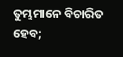ତୁମ୍ଭମାନେ ବିଚାରିତ ହେବ;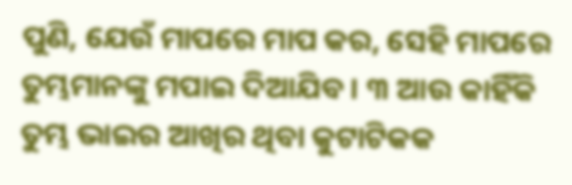ପୁଣି, ଯେଉଁ ମାପରେ ମାପ କର, ସେହି ମାପରେ ତୁମ୍ଭମାନଙ୍କୁ ମପାଇ ଦିଆଯିବ । ୩ ଆଉ କାହିଁକି ତୁମ୍ଭ ଭାଇର ଆଖିର ଥିବା କୁଟାଟିକକ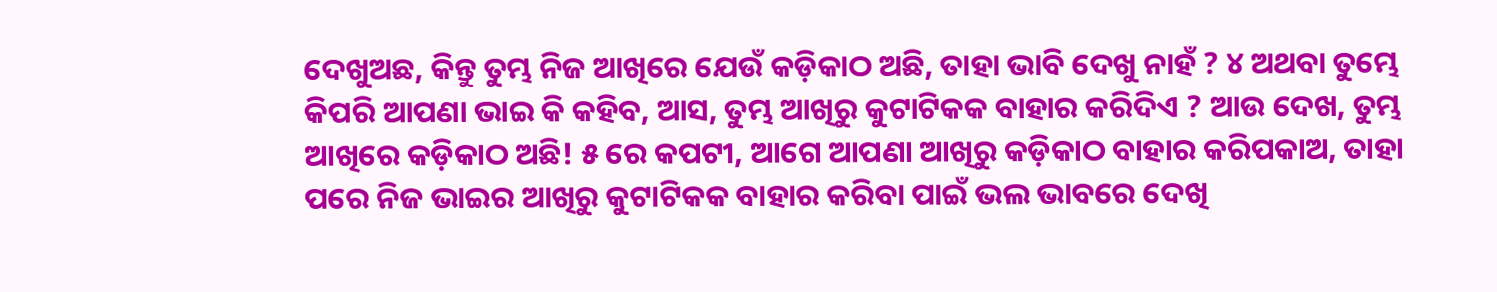ଦେଖୁଅଛ, କିନ୍ତୁ ତୁମ୍ଭ ନିଜ ଆଖିରେ ଯେଉଁ କଡ଼ିକାଠ ଅଛି, ତାହା ଭାବି ଦେଖୁ ନାହଁ ? ୪ ଅଥବା ତୁମ୍ଭେ କିପରି ଆପଣା ଭାଇ କି କହିବ, ଆସ, ତୁମ୍ଭ ଆଖିରୁ କୁଟାଟିକକ ବାହାର କରିଦିଏ ? ଆଉ ଦେଖ, ତୁମ୍ଭ ଆଖିରେ କଡ଼ିକାଠ ଅଛି! ୫ ରେ କପଟୀ, ଆଗେ ଆପଣା ଆଖିରୁ କଡ଼ିକାଠ ବାହାର କରିପକାଅ, ତାହା ପରେ ନିଜ ଭାଇର ଆଖିରୁ କୁଟାଟିକକ ବାହାର କରିବା ପାଇଁ ଭଲ ଭାବରେ ଦେଖି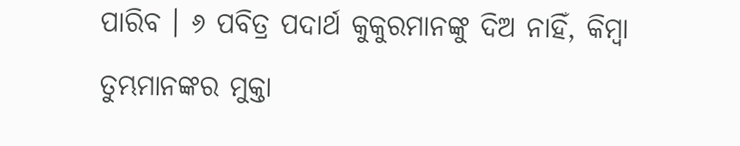ପାରିବ । ୬ ପବିତ୍ର ପଦାର୍ଥ କୁକୁରମାନଙ୍କୁ ଦିଅ ନାହିଁ, କିମ୍ବା ତୁମ୍ଭମାନଙ୍କର ମୁକ୍ତା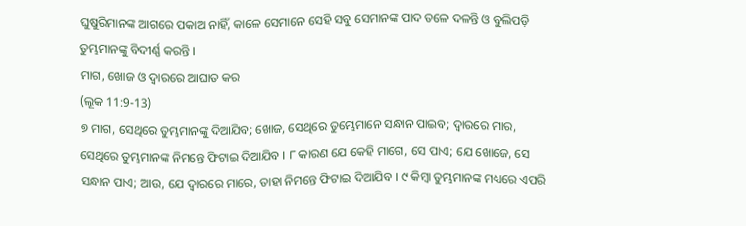ଘୁଷୁରିମାନଙ୍କ ଆଗରେ ପକାଅ ନାହିଁ, କାଳେ ସେମାନେ ସେହି ସବୁ ସେମାନଙ୍କ ପାଦ ତଳେ ଦଳନ୍ତି ଓ ବୁଲିପଡ଼ି ତୁମ୍ଭମାନଙ୍କୁ ବିଦୀର୍ଣ୍ଣ କରନ୍ତି ।
ମାଗ, ଖୋଜ ଓ ଦ୍ୱାରରେ ଆଘାତ କର
(ଲୂକ 11:9-13)
୭ ମାଗ, ସେଥିରେ ତୁମ୍ଭମାନଙ୍କୁ ଦିଆଯିବ; ଖୋଜ, ସେଥିରେ ତୁମ୍ଭେମାନେ ସନ୍ଧାନ ପାଇବ; ଦ୍ୱାରରେ ମାର, ସେଥିରେ ତୁମ୍ଭମାନଙ୍କ ନିମନ୍ତେ ଫିଟାଇ ଦିଆଯିବ । ୮ କାରଣ ଯେ କେହି ମାଗେ, ସେ ପାଏ; ଯେ ଖୋଜେ, ସେ ସନ୍ଧାନ ପାଏ; ଆଉ, ଯେ ଦ୍ୱାରରେ ମାରେ, ତାହା ନିମନ୍ତେ ଫିଟାଇ ଦିଆଯିବ । ୯ କିମ୍ବା ତୁମ୍ଭମାନଙ୍କ ମଧ୍ୟରେ ଏପରି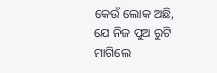କେଉଁ ଲୋକ ଅଛି, ଯେ ନିଜ ପୁଅ ରୁଟି ମାଗିଲେ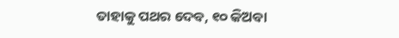ତାହାକୁ ପଥର ଦେବ, ୧୦ କିଅବା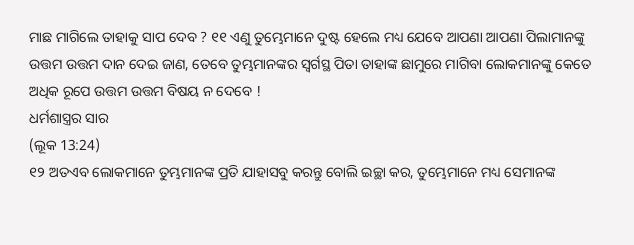ମାଛ ମାଗିଲେ ତାହାକୁ ସାପ ଦେବ ? ୧୧ ଏଣୁ ତୁମ୍ଭେମାନେ ଦୁଷ୍ଟ ହେଲେ ମଧ୍ୟ ଯେବେ ଆପଣା ଆପଣା ପିଲାମାନଙ୍କୁ ଉତ୍ତମ ଉତ୍ତମ ଦାନ ଦେଇ ଜାଣ, ତେବେ ତୁମ୍ଭମାନଙ୍କର ସ୍ୱର୍ଗସ୍ଥ ପିତା ତାହାଙ୍କ ଛାମୁରେ ମାଗିବା ଲୋକମାନଙ୍କୁ କେତେ ଅଧିକ ରୂପେ ଉତ୍ତମ ଉତ୍ତମ ବିଷୟ ନ ଦେବେ !
ଧର୍ମଶାସ୍ତ୍ରର ସାର
(ଲୂକ 13:24)
୧୨ ଅତଏବ ଲୋକମାନେ ତୁମ୍ଭମାନଙ୍କ ପ୍ରତି ଯାହାସବୁ କରନ୍ତୁ ବୋଲି ଇଚ୍ଛା କର, ତୁମ୍ଭେମାନେ ମଧ୍ୟ ସେମାନଙ୍କ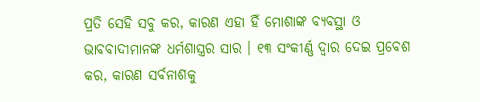ପ୍ରତି ସେହି ସବୁ କର, କାରଣ ଏହା ହିଁ ମୋଶାଙ୍କ ବ୍ୟବସ୍ଥା ଓ ଭାବବାଦୀମାନଙ୍କ ଧର୍ମଶାସ୍ତ୍ରର ସାର । ୧୩ ସଂକୀର୍ଣ୍ଣ ଦ୍ୱାର ଦେଇ ପ୍ରବେଶ କର, କାରଣ ସର୍ବନାଶକୁ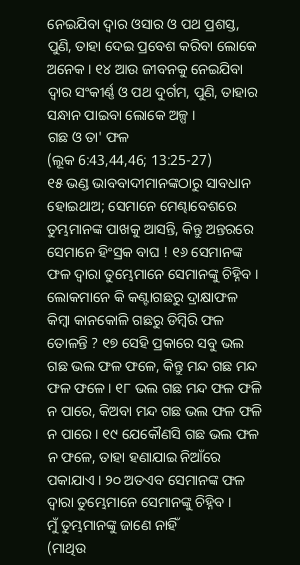ନେଇଯିବା ଦ୍ୱାର ଓସାର ଓ ପଥ ପ୍ରଶସ୍ତ, ପୁଣି, ତାହା ଦେଇ ପ୍ରବେଶ କରିବା ଲୋକେ ଅନେକ । ୧୪ ଆଉ ଜୀବନକୁ ନେଇଯିବା ଦ୍ୱାର ସଂକୀର୍ଣ୍ଣ ଓ ପଥ ଦୁର୍ଗମ, ପୁଣି, ତାହାର ସନ୍ଧାନ ପାଇବା ଲୋକେ ଅଳ୍ପ ।
ଗଛ ଓ ତା' ଫଳ
(ଲୂକ 6:43,44,46; 13:25-27)
୧୫ ଭଣ୍ଡ ଭାବବାଦୀମାନଙ୍କଠାରୁ ସାବଧାନ ହୋଇଥାଅ; ସେମାନେ ମେଣ୍ଢାବେଶରେ ତୁମ୍ଭମାନଙ୍କ ପାଖକୁ ଆସନ୍ତି, କିନ୍ତୁ ଅନ୍ତରରେ ସେମାନେ ହିଂସ୍ରକ ବାଘ ! ୧୬ ସେମାନଙ୍କ ଫଳ ଦ୍ୱାରା ତୁମ୍ଭେମାନେ ସେମାନଙ୍କୁ ଚିହ୍ନିବ । ଲୋକମାନେ କି କଣ୍ଟାଗଛରୁ ଦ୍ରାକ୍ଷାଫଳ କିମ୍ବା କାନକୋଳି ଗଛରୁ ଡିମ୍ବିରି ଫଳ ତୋଳନ୍ତି ? ୧୭ ସେହି ପ୍ରକାରେ ସବୁ ଭଲ ଗଛ ଭଲ ଫଳ ଫଳେ, କିନ୍ତୁ ମନ୍ଦ ଗଛ ମନ୍ଦ ଫଳ ଫଳେ। ୧୮ ଭଲ ଗଛ ମନ୍ଦ ଫଳ ଫଳି ନ ପାରେ, କିଅବା ମନ୍ଦ ଗଛ ଭଲ ଫଳ ଫଳି ନ ପାରେ । ୧୯ ଯେକୌଣସି ଗଛ ଭଲ ଫଳ ନ ଫଳେ, ତାହା ହଣାଯାଇ ନିଆଁରେ ପକାଯାଏ । ୨୦ ଅତଏବ ସେମାନଙ୍କ ଫଳ ଦ୍ୱାରା ତୁମ୍ଭେମାନେ ସେମାନଙ୍କୁ ଚିହ୍ନିବ ।
ମୁଁ ତୁମ୍ଭମାନଙ୍କୁ ଜାଣେ ନାହିଁ
(ମାଥିଉ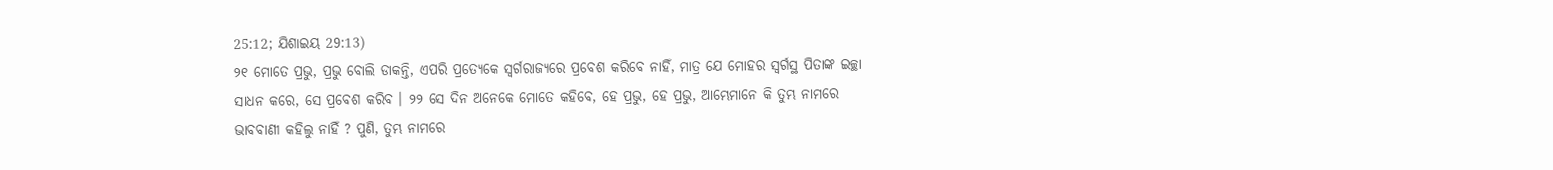25:12; ଯିଶାଇୟ 29:13)
୨୧ ମୋତେ ପ୍ରଭୁ, ପ୍ରଭୁ ବୋଲି ଡାକନ୍ତି, ଏପରି ପ୍ରତ୍ୟେକେ ସ୍ୱର୍ଗରାଜ୍ୟରେ ପ୍ରବେଶ କରିବେ ନାହିଁ, ମାତ୍ର ଯେ ମୋହର ସ୍ୱର୍ଗସ୍ଥ ପିତାଙ୍କ ଇଚ୍ଛା ସାଧନ କରେ, ସେ ପ୍ରବେଶ କରିବ । ୨୨ ସେ ଦିନ ଅନେକେ ମୋତେ କହିବେ, ହେ ପ୍ରଭୁ, ହେ ପ୍ରଭୁ, ଆମ୍ଭେମାନେ କି ତୁମ୍ଭ ନାମରେ ଭାବବାଣୀ କହିଲୁ ନାହିଁ ? ପୁଣି, ତୁମ୍ଭ ନାମରେ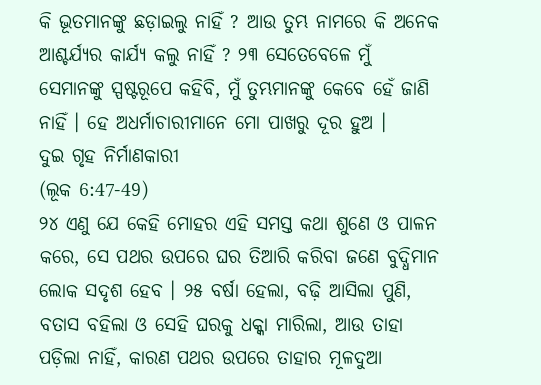କି ଭୂତମାନଙ୍କୁ ଛଡ଼ାଇଲୁ ନାହିଁ ? ଆଉ ତୁମ୍ଭ ନାମରେ କି ଅନେକ ଆଶ୍ଚର୍ଯ୍ୟର କାର୍ଯ୍ୟ କଲୁ ନାହିଁ ? ୨୩ ସେତେବେଳେ ମୁଁ ସେମାନଙ୍କୁ ସ୍ପଷ୍ଟରୂପେ କହିବି, ମୁଁ ତୁମ୍ଭମାନଙ୍କୁ କେବେ ହେଁ ଜାଣି ନାହିଁ । ହେ ଅଧର୍ମାଚାରୀମାନେ ମୋ ପାଖରୁ ଦୂର ହୁଅ ।
ଦୁଇ ଗୃହ ନିର୍ମାଣକାରୀ
(ଲୂକ 6:47-49)
୨୪ ଏଣୁ ଯେ କେହି ମୋହର ଏହି ସମସ୍ତ କଥା ଶୁଣେ ଓ ପାଳନ କରେ, ସେ ପଥର ଉପରେ ଘର ତିଆରି କରିବା ଜଣେ ବୁଦ୍ଧିମାନ ଲୋକ ସଦୃଶ ହେବ । ୨୫ ବର୍ଷା ହେଲା, ବଢ଼ି ଆସିଲା ପୁଣି, ବତାସ ବହିଲା ଓ ସେହି ଘରକୁ ଧକ୍କା ମାରିଲା, ଆଉ ତାହା ପଡ଼ିଲା ନାହିଁ, କାରଣ ପଥର ଉପରେ ତାହାର ମୂଳଦୁଆ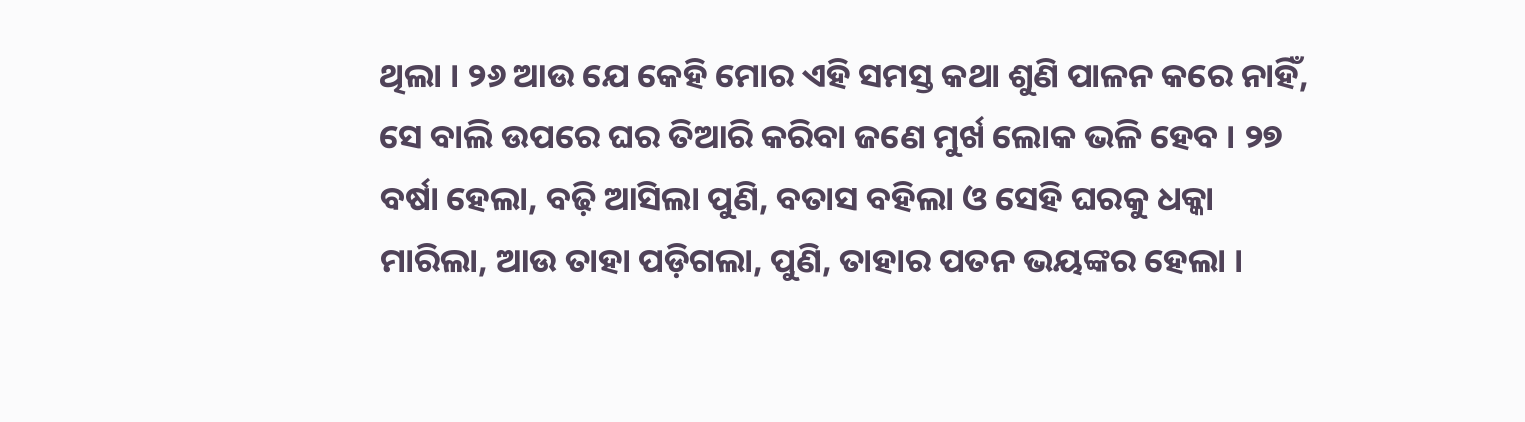ଥିଲା । ୨୬ ଆଉ ଯେ କେହି ମୋର ଏହି ସମସ୍ତ କଥା ଶୁଣି ପାଳନ କରେ ନାହିଁ, ସେ ବାଲି ଉପରେ ଘର ତିଆରି କରିବା ଜଣେ ମୁର୍ଖ ଲୋକ ଭଳି ହେବ । ୨୭ ବର୍ଷା ହେଲା, ବଢ଼ି ଆସିଲା ପୁଣି, ବତାସ ବହିଲା ଓ ସେହି ଘରକୁ ଧକ୍କା ମାରିଲା, ଆଉ ତାହା ପଡ଼ିଗଲା, ପୁଣି, ତାହାର ପତନ ଭୟଙ୍କର ହେଲା ।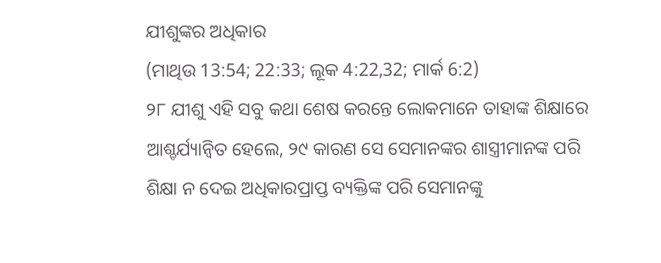ଯୀଶୁଙ୍କର ଅଧିକାର
(ମାଥିଉ 13:54; 22:33; ଲୂକ 4:22,32; ମାର୍କ 6:2)
୨୮ ଯୀଶୁ ଏହି ସବୁ କଥା ଶେଷ କରନ୍ତେ ଲୋକମାନେ ତାହାଙ୍କ ଶିକ୍ଷାରେ ଆଶ୍ଚର୍ଯ୍ୟାନ୍ୱିତ ହେଲେ, ୨୯ କାରଣ ସେ ସେମାନଙ୍କର ଶାସ୍ତ୍ରୀମାନଙ୍କ ପରି ଶିକ୍ଷା ନ ଦେଇ ଅଧିକାରପ୍ରାପ୍ତ ବ୍ୟକ୍ତିଙ୍କ ପରି ସେମାନଙ୍କୁ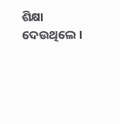ଶିକ୍ଷା ଦେଉଥିଲେ ।